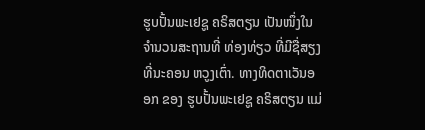ຮູບປັ້ນພະເຢຊູ ຄຣິສຕຽນ ເປັນໜຶ່ງໃນຈຳນວນສະຖານທີ່ ທ່ອງທ່ຽວ ທີ່ມີຊື່ສຽງ ທີ່ນະຄອນ ຫວູງເຕົ່າ. ທາງທິດຕາເວັນອອກ ຂອງ ຮູບປັ້ນພະເຢຊູ ຄຣິສຕຽນ ແມ່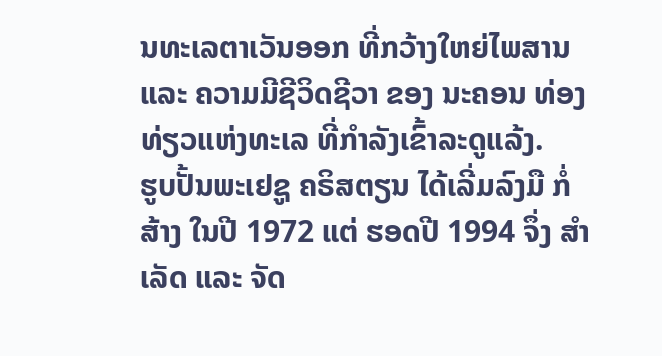ນທະເລຕາເວັນອອກ ທີ່ກວ້າງໃຫຍ່ໄພສານ ແລະ ຄວາມມີຊີວິດຊີວາ ຂອງ ນະຄອນ ທ່ອງທ່ຽວແຫ່ງທະເລ ທີ່ກຳລັງເຂົ້າລະດູແລ້ງ.
ຮູບປັ້ນພະເຢຊູ ຄຣິສຕຽນ ໄດ້ເລີ່ມລົງມື ກໍ່ສ້າງ ໃນປີ 1972 ແຕ່ ຮອດປີ 1994 ຈຶ່ງ ສຳເລັດ ແລະ ຈັດ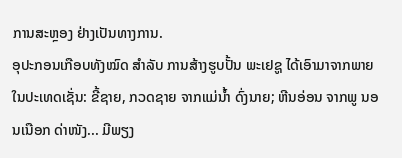ການສະຫຼອງ ຢ່າງເປັນທາງການ.
ອຸປະກອນເກືອບທັງໝົດ ສຳລັບ ການສ້າງຮູບປັ້ນ ພະເຢຊູ ໄດ້ເອົາມາຈາກພາຍໃນປະເທດເຊັ່ນ: ຂີ້ຊາຍ, ກວດຊາຍ ຈາກແມ່ນ້ຳ ດົ່ງນາຍ; ຫີນອ່ອນ ຈາກພູ ນອນເນືອກ ດ່າໜັງ... ມີພຽງ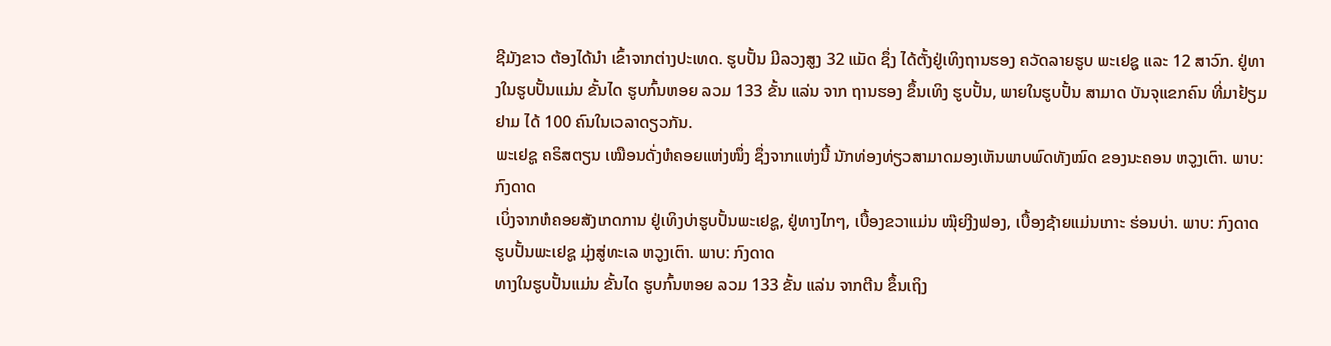ຊີມັງຂາວ ຕ້ອງໄດ້ນຳ ເຂົ້າຈາກຕ່າງປະເທດ. ຮູບປັ້ນ ມີລວງສູງ 32 ແມັດ ຊຶ່ງ ໄດ້ຕັ້ງຢູ່ເທິງຖານຮອງ ຄວັດລາຍຮູບ ພະເຢຊູ ແລະ 12 ສາວົກ. ຢູ່ທາງໃນຮູບປັ້ນແມ່ນ ຂັ້ນໄດ ຮູບກົ້ນຫອຍ ລວມ 133 ຂັ້ນ ແລ່ນ ຈາກ ຖານຮອງ ຂຶ້ນເທິງ ຮູບປັ້ນ, ພາຍໃນຮູບປັ້ນ ສາມາດ ບັນຈຸແຂກຄົນ ທີ່ມາຢ້ຽມຢາມ ໄດ້ 100 ຄົນໃນເວລາດຽວກັນ.
ພະເຢຊູ ຄຣິສຕຽນ ເໝືອນດັ່ງຫໍຄອຍແຫ່ງໜຶ່ງ ຊຶ່ງຈາກແຫ່ງນີ້ ນັກທ່ອງທ່ຽວສາມາດມອງເຫັນພາບພົດທັງໝົດ ຂອງນະຄອນ ຫວູງເຕົາ. ພາບ: ກົງດາດ
ເບິ່ງຈາກຫໍຄອຍສັງເກດການ ຢູ່ເທິງບ່າຮູບປັ້ນພະເຢຊູ, ຢູ່ທາງໄກໆ, ເບື້ອງຂວາແມ່ນ ໝຸ໊ຍງີງຟອງ, ເບື້ອງຊ້າຍແມ່ນເກາະ ຮ່ອນບ່າ. ພາບ: ກົງດາດ
ຮູບປັ້ນພະເຢຊູ ມຸ່ງສູ່ທະເລ ຫວູງເຕົາ. ພາບ: ກົງດາດ
ທາງໃນຮູບປັ້ນແມ່ນ ຂັ້ນໄດ ຮູບກົ້ນຫອຍ ລວມ 133 ຂັ້ນ ແລ່ນ ຈາກຕີນ ຂຶ້ນເຖິງ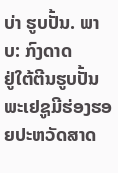ບ່າ ຮູບປັ້ນ. ພາບ: ກົງດາດ
ຢູ່ໃຕ້ຕີນຮູບປັ້ນພະເຢຊູມີຮ່ອງຮອຍປະຫວັດສາດ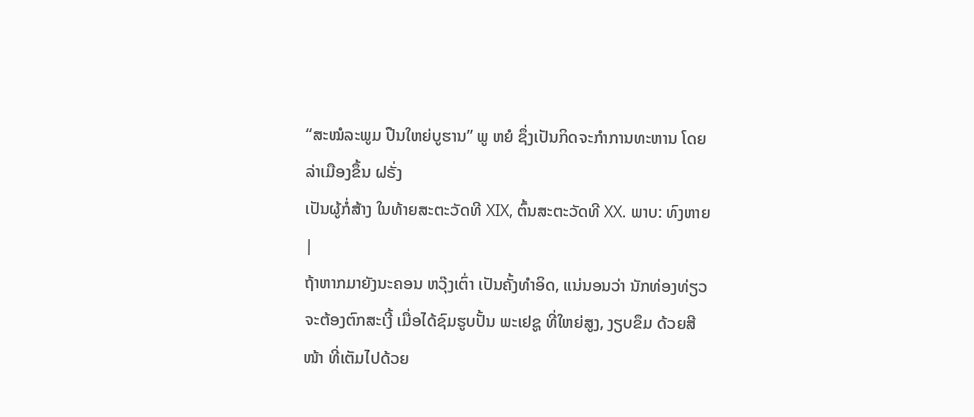“ສະໝໍລະພູມ ປືນໃຫຍ່ບູຮານ” ພູ ຫຍໍ ຊຶ່ງເປັນກິດຈະກຳການທະຫານ ໂດຍ ລ່າເມືອງຂຶ້ນ ຝຣັ່ງ
ເປັນຜູ້ກໍ່ສ້າງ ໃນທ້າຍສະຕະວັດທີ XIX, ຕົ້ນສະຕະວັດທີ XX. ພາບ: ທົງຫາຍ |
ຖ້າຫາກມາຍັງນະຄອນ ຫວຸ໊ງເຕົ່າ ເປັນຄັ້ງທຳອິດ, ແນ່ນອນວ່າ ນັກທ່ອງທ່ຽວ ຈະຕ້ອງຕົກສະເງີ້ ເມື່ອໄດ້ຊົມຮູບປັ້ນ ພະເຢຊູ ທີ່ໃຫຍ່ສູງ, ງຽບຂຶມ ດ້ວຍສີໜ້າ ທີ່ເຕັມໄປດ້ວຍ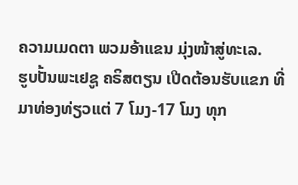ຄວາມເມດຕາ ພວມອ້າແຂນ ມຸ່ງໜ້າສູ່ທະເລ.
ຮູບປັ້ນພະເຢຊູ ຄຣິສຕຽນ ເປີດຕ້ອນຮັບແຂກ ທີ່ມາທ່ອງທ່ຽວແຕ່ 7 ໂມງ-17 ໂມງ ທຸກ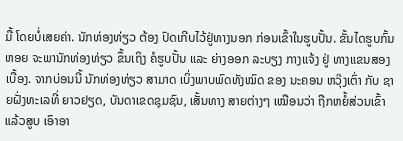ມື້ ໂດຍບໍ່ເສຍຄ່າ. ນັກທ່ອງທ່ຽວ ຕ້ອງ ປົດເກີບໄວ້ຢູ່ທາງນອກ ກ່ອນເຂົ້າໃນຮູບປັ້ນ. ຂັ້ນໄດຮູບກົ້ນຫອຍ ຈະພານັກທ່ອງທ່ຽວ ຂຶ້ນເຖິງ ຄໍຮູບປັ້ນ ແລະ ຍ່າງອອກ ລະບຽງ ກາງແຈ້ງ ຢູ່ ທາງແຂນສອງເບື້ອງ. ຈາກບ່ອນນີ້ ນັກທ່ອງທ່ຽວ ສາມາດ ເບິ່ງພາບພົດທັງໝົດ ຂອງ ນະຄອນ ຫວຸ໊ງເຕົ່າ ກັບ ຊາຍຝັ່ງທະເລທີ່ ຍາວຢຽດ, ບັນດາເຂດຊຸມຊົນ, ເສັ້ນທາງ ສາຍຕ່າງໆ ເໝືອນວ່າ ຖືກຫຍໍ້ສ່ວນເຂົ້າແລ້ວສູບ ເອົາອາ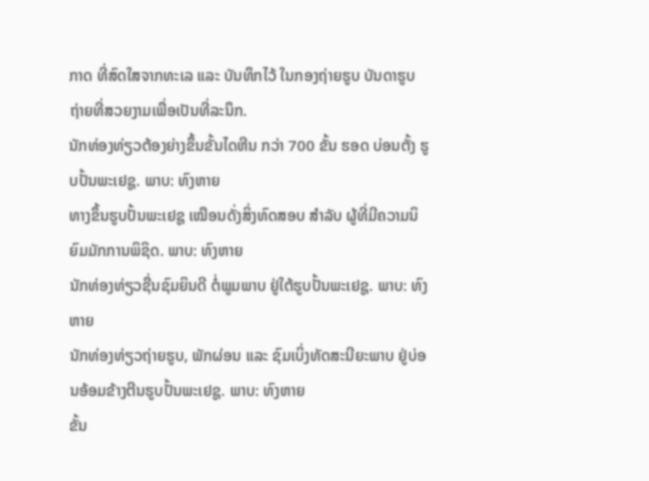ກາດ ທີ່ສົດໃສຈາກທະເລ ແລະ ບັນທຶກໄວ້ ໃນກອງຖ່າຍຮູບ ບັນດາຮູບຖ່າຍທີ່ສວຍງາມເພື່ອເປັນທີ່ລະນຶກ.
ນັກທ່ອງທ່ຽວຕ້ອງຍ່າງຂຶ້ນຂັ້ນໄດຫີນ ກວ່າ 700 ຂັ້ນ ຮອດ ບ່ອນຕັ້ງ ຮູບປັ້ນພະເຢຊູ. ພາບ: ທົງຫາຍ
ທາງຂຶ້ນຮູບປັ້ນພະເຢຊູ ເໝືອນດັ່ງສິ່ງທົດສອບ ສຳລັບ ຜູ້ທີ່ມີຄວາມນິຍົມມັກການພິຊິດ. ພາບ: ທົງຫາຍ
ນັກທ່ອງທ່ຽວຊື່ນຊົມຍິນດີ ຕໍ່ພູມພາບ ຢູ່ໃຕ້ຮູບປັ້ນພະເຢຊູ. ພາບ: ທົງຫາຍ
ນັກທ່ອງທ່ຽວຖ່າຍຮູບ, ພັກຜ່ອນ ແລະ ຊົມເບິ່ງທັດສະນີຍະພາບ ຢູ່ບ່ອນອ້ອມຂ້າງຕີນຮູບປັ້ນພະເຢຊູ. ພາບ: ທົງຫາຍ
ຂັ້ນ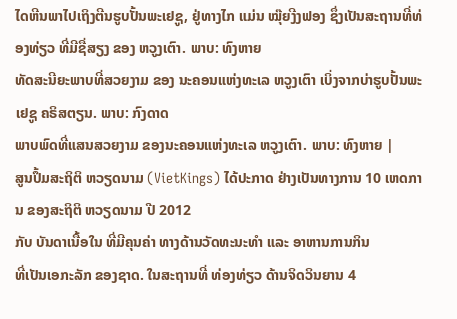ໄດຫີນພາໄປເຖິງຕີນຮູບປັ້ນພະເຢຊູ, ຢູ່ທາງໄກ ແມ່ນ ໝຸ໊ຍງີງຟອງ ຊຶ່ງເປັນສະຖານທີ່ທ່ອງທ່ຽວ ທີ່ມີຊື່ສຽງ ຂອງ ຫວູງເຕົາ. ພາບ: ທົງຫາຍ
ທັດສະນີຍະພາບທີ່ສວຍງາມ ຂອງ ນະຄອນແຫ່ງທະເລ ຫວູງເຕົາ ເບິ່ງຈາກບ່າຮູບປັ້ນພະເຢຊູ ຄຣິສຕຽນ. ພາບ: ກົງດາດ
ພາບພົດທີ່ແສນສວຍງາມ ຂອງນະຄອນແຫ່ງທະເລ ຫວູງເຕົາ. ພາບ: ທົງຫາຍ |
ສູນປຶ້ມສະຖິຕິ ຫວຽດນາມ (VietKings) ໄດ້ປະກາດ ຢ່າງເປັນທາງການ 10 ເຫດການ ຂອງສະຖິຕິ ຫວຽດນາມ ປີ 2012
ກັບ ບັນດາເນື້ອໃນ ທີ່ມີຄຸນຄ່າ ທາງດ້ານວັດທະນະທຳ ແລະ ອາຫານການກິນ
ທີ່ເປັນເອກະລັກ ຂອງຊາດ. ໃນສະຖານທີ່ ທ່ອງທ່ຽວ ດ້ານຈິດວິນຍານ 4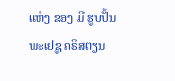ແຫ່ງ ຂອງ ມີ ຮູບປັ້ນ ພະເຢຊູ ຄຣິສຕຽນ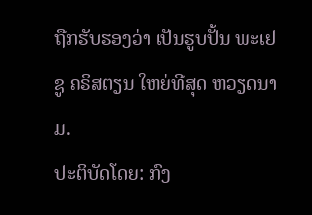ຖືກຮັບຮອງວ່າ ເປັນຮູບປັ້ນ ພະເຢຊູ ຄຣິສຕຽນ ໃຫຍ່ທີສຸດ ຫວຽດນາມ.
ປະຕິບັດໂດຍ: ກົງ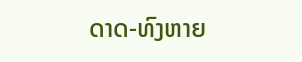ດາດ-ທົງຫາຍ